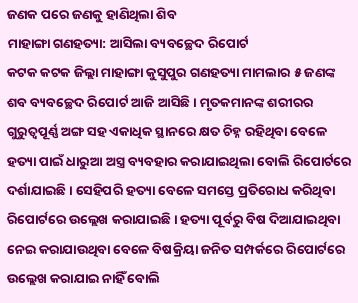ଜଣକ ପରେ ଜଣକୁ ହାଣିଥିଲା ଶିବ
ମାହାଙ୍ଗା ଗଣହତ୍ୟା: ଆସିଲା ବ୍ୟବଚ୍ଛେଦ ରିପୋର୍ଟ
କଟକ କଟକ ଜିଲ୍ଲା ମାହାଙ୍ଗା କୁସୁପୁର ଗଣହତ୍ୟା ମାମଲାର ୫ ଜଣଙ୍କ ଶବ ବ୍ୟବଚ୍ଛେଦ ରିପୋର୍ଟ ଆଜି ଆସିଛି । ମୃତକମାନଙ୍କ ଶରୀରର ଗୁରୁତ୍ୱପୂର୍ଣ୍ଣ ଅଙ୍ଗ ସହ ଏକାଧିକ ସ୍ଥାନରେ କ୍ଷତ ଚିହ୍ନ ରହିଥିବା ବେଳେ ହତ୍ୟା ପାଇଁ ଧାରୁଆ ଅସ୍ତ୍ର ବ୍ୟବହାର କରାଯାଇଥିଲା ବୋଲି ରିପୋର୍ଟରେ ଦର୍ଶାଯାଇଛି । ସେହିପରି ହତ୍ୟା ବେଳେ ସମସ୍ତେ ପ୍ରତିରୋଧ କରିଥିବା ରିପୋର୍ଟରେ ଉଲ୍ଲେଖ କରାଯାଇଛି । ହତ୍ୟା ପୂର୍ବରୁ ବିଷ ଦିଆଯାଇଥିବା ନେଇ କରାଯାଉଥିବା ବେଳେ ବିଷକ୍ରିୟା ଜନିତ ସମ୍ପର୍କରେ ରିପୋର୍ଟରେ ଉଲ୍ଲେଖ କରାଯାଇ ନାହିଁ ବୋଲି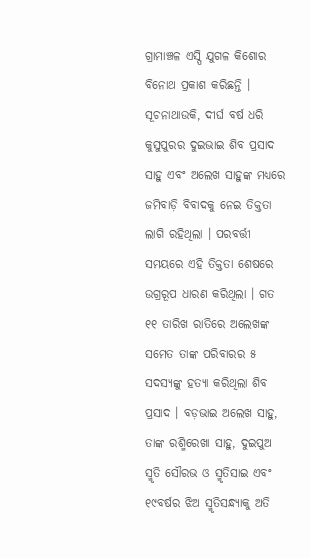ଗ୍ରାମାଞ୍ଚଳ ଏସ୍ପି ଯୁଗଳ କିଶୋର ବିନୋଥ ପ୍ରକାଶ କରିଛନ୍ତି ।
ସୂଚନାଥାଉକି, ଦୀର୍ଘ ବର୍ଷ ଧରି କୁସୁପୁରର ଦୁଇଭାଇ ଶିବ ପ୍ରସାଦ ସାହୁ ଏବଂ ଅଲେଖ ସାହୁଙ୍କ ମଧ୍ୟରେ ଜମିବାଡ଼ି ବିବାଦକୁ ନେଇ ତିକ୍ତତା ଲାଗି ରହିଥିଲା । ପରବର୍ତ୍ତୀ ସମୟରେ ଏହି ତିକ୍ତତା ଶେଷରେ ଉଗ୍ରରୂପ ଧାରଣ କରିଥିଲା । ଗତ ୧୧ ତାରିଖ ରାତିରେ ଅଲେଖଙ୍କ ସମେତ ତାଙ୍କ ପରିବାରର ୫ ସଦସ୍ୟଙ୍କୁ ହତ୍ୟା କରିଥିଲା ଶିବ ପ୍ରସାଦ । ବଡ଼ଭାଇ ଅଲେଖ ସାହୁ, ତାଙ୍କ ରଶ୍ମିରେଖା ସାହୁ, ଦୁଇପୁଅ ସ୍ମୃତି ସୌରଭ ଓ ସ୍ମୃତିସାଇ ଏବଂ ୧୯ବର୍ଷର ଝିଅ ସ୍ମୃତିସନ୍ଧ୍ୟାକୁ ଅତି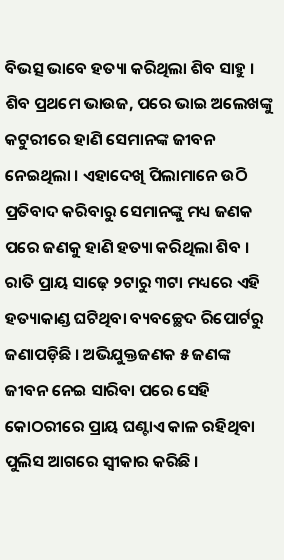ବିଭତ୍ସ ଭାବେ ହତ୍ୟା କରିଥିଲା ଶିବ ସାହୁ । ଶିବ ପ୍ରଥମେ ଭାଉଜ, ପରେ ଭାଇ ଅଲେଖଙ୍କୁ କଟୁରୀରେ ହାଣି ସେମାନଙ୍କ ଜୀବନ ନେଇଥିଲା । ଏହାଦେଖି ପିଲାମାନେ ଉଠି ପ୍ରତିବାଦ କରିବାରୁ ସେମାନଙ୍କୁ ମଧ୍ୟ ଜଣକ ପରେ ଜଣକୁ ହାଣି ହତ୍ୟା କରିଥିଲା ଶିବ । ରାତି ପ୍ରାୟ ସାଢ଼େ ୨ଟାରୁ ୩ଟା ମଧ୍ୟରେ ଏହି ହତ୍ୟାକାଣ୍ଡ ଘଟିଥିବା ବ୍ୟବଚ୍ଛେଦ ରିପୋର୍ଟରୁ ଜଣାପଡ଼ିଛି । ଅଭିଯୁକ୍ତଜଣକ ୫ ଜଣଙ୍କ ଜୀବନ ନେଇ ସାରିବା ପରେ ସେହି କୋଠରୀରେ ପ୍ରାୟ ଘଣ୍ଟାଏ କାଳ ରହିଥିବା ପୁଲିସ ଆଗରେ ସ୍ୱୀକାର କରିଛି ।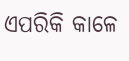ଏପରିକି କାଳେ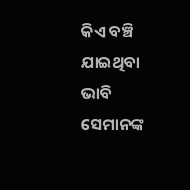କିଏ ବଞ୍ଚି ଯାଇଥିବା ଭାବି ସେମାନଙ୍କ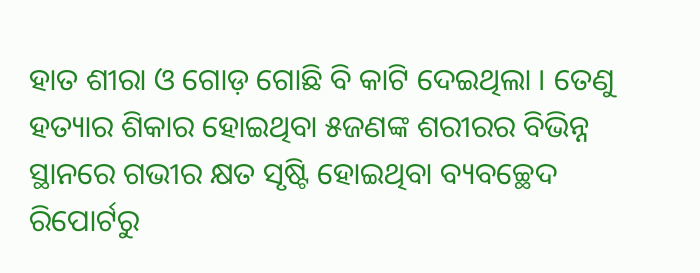ହାତ ଶୀରା ଓ ଗୋଡ଼ ଗୋଛି ବି କାଟି ଦେଇଥିଲା । ତେଣୁ ହତ୍ୟାର ଶିକାର ହୋଇଥିବା ୫ଜଣଙ୍କ ଶରୀରର ବିଭିନ୍ନ ସ୍ଥାନରେ ଗଭୀର କ୍ଷତ ସୃଷ୍ଟି ହୋଇଥିବା ବ୍ୟବଚ୍ଛେଦ ରିପୋର୍ଟରୁ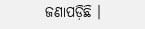ଜଣାପଡ଼ିଛି ।